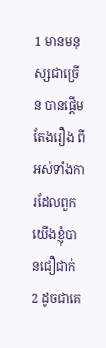1 មានមនុស្សជាច្រើន បានផ្តើមតែងរឿង ពីអស់ទាំងការដែលពួកយើងខ្ញុំបានជឿជាក់
2 ដូចជាគេ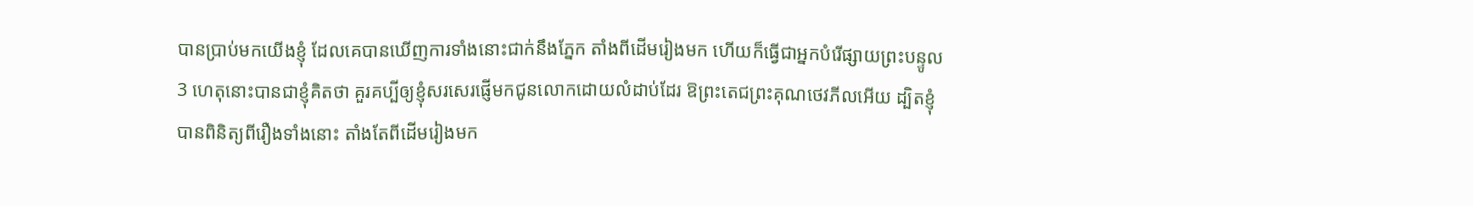បានប្រាប់មកយើងខ្ញុំ ដែលគេបានឃើញការទាំងនោះជាក់នឹងភ្នែក តាំងពីដើមរៀងមក ហើយក៏ធ្វើជាអ្នកបំរើផ្សាយព្រះបន្ទូល
3 ហេតុនោះបានជាខ្ញុំគិតថា គួរគប្បីឲ្យខ្ញុំសរសេរផ្ញើមកជូនលោកដោយលំដាប់ដែរ ឱព្រះតេជព្រះគុណថេវភីលអើយ ដ្បិតខ្ញុំបានពិនិត្យពីរឿងទាំងនោះ តាំងតែពីដើមរៀងមក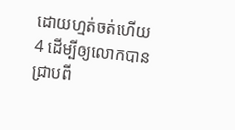ដោយហ្មត់ចត់ហើយ
4 ដើម្បីឲ្យលោកបានជ្រាបពី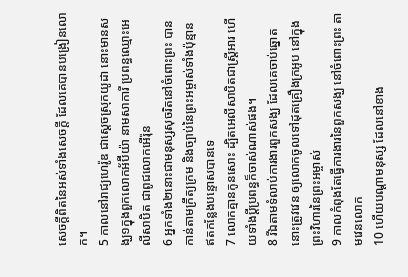សេចក្ដីពិតនៃអស់ទាំងសេចក្ដី ដែលគេបានបង្រៀនលោក។
5 កាលនៅរាជ្យហេរ៉ូឌ ជាស្តេចស្រុកយូដា នោះមានសង្ឃ១ក្នុងពួកលោកអ័ប៊ីយ៉ា នាមសាការី ប្រពន្ធឈ្មោះអេលីសាបិត ជាពូជលោកអើរ៉ុន
6 អ្នកទាំង២នោះជាមនុស្សសុចរិតនៅចំពោះព្រះ បានកាន់តាមក្រឹត្យក្រម និងច្បាប់នៃព្រះអម្ចាស់ទាំងប៉ុន្មាន ឥតកន្លែងបន្ទោសបានទេ
7 លោកគ្មានកូនសោះ ដ្បិតអេលីសាបិតជាស្ត្រីអារ ហើយទាំងប្ដីប្រពន្ធក៏ចាស់ណាស់ផង។
8 រីឯតាមទំលាប់ការងារពួកសង្ឃ ដែលគេចាប់ឆ្នោត នោះត្រូវវេន ឲ្យលោកចូលទៅដុតគ្រឿងក្រអូប នៅក្នុងព្រះវិហារនៃព្រះអម្ចាស់
9 កាលកំពុងតែធ្វើការងារនៃពួកសង្ឃ នៅចំពោះព្រះ តាមវេនលោក
10 ហើយបណ្តាមនុស្ស ដែលនៅខាង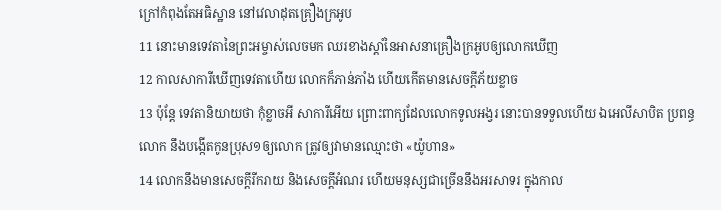ក្រៅកំពុងតែអធិស្ឋាន នៅវេលាដុតគ្រឿងក្រអូប
11 នោះមានទេវតានៃព្រះអម្ចាស់លេចមក ឈរខាងស្តាំនៃអាសនាគ្រឿងក្រអូបឲ្យលោកឃើញ
12 កាលសាការីឃើញទេវតាហើយ លោកក៏ភាន់ភាំង ហើយកើតមានសេចក្ដីភ័យខ្លាច
13 ប៉ុន្តែ ទេវតានិយាយថា កុំខ្លាចអី សាការីអើយ ព្រោះពាក្យដែលលោកទូលអង្វរ នោះបានទទួលហើយ ឯអេលីសាបិត ប្រពន្ធលោក នឹងបង្កើតកូនប្រុស១ឲ្យលោក ត្រូវឲ្យវាមានឈ្មោះថា «យ៉ូហាន»
14 លោកនឹងមានសេចក្ដីរីករាយ និងសេចក្ដីអំណរ ហើយមនុស្សជាច្រើននឹងអរសាទរ ក្នុងកាល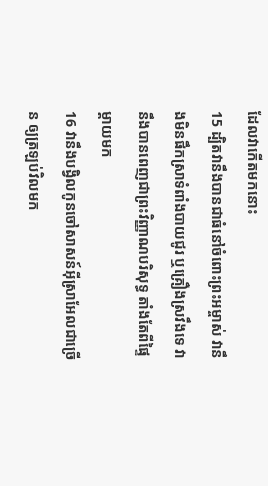ដែលវាកើតមកនោះ
15 ដ្បិតវានឹងបានជាធំនៅចំពោះព្រះអម្ចាស់ វានឹងមិនផឹកស្រាទំពាំងបាយជូរ ឬគ្រឿងស្រវឹងទេ វានឹងបានពេញជាព្រះវិញ្ញាណបរិសុទ្ធ តាំងតែពីផ្ទៃម្តាយមក
16 វានឹងបង្វិលកូនចៅសាសន៍អ៊ីស្រាអែលជាច្រើន ឲ្យត្រឡប់វិលមក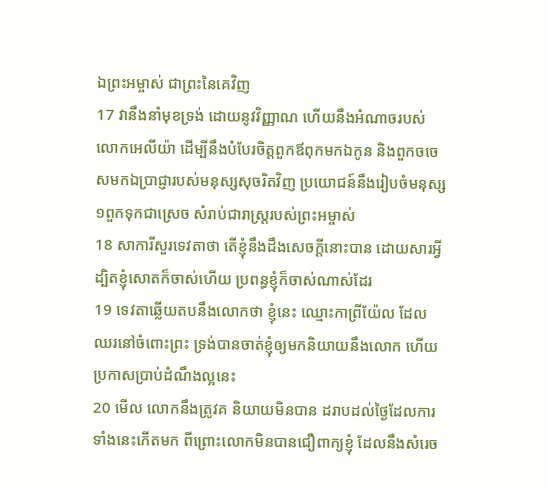ឯព្រះអម្ចាស់ ជាព្រះនៃគេវិញ
17 វានឹងនាំមុខទ្រង់ ដោយនូវវិញ្ញាណ ហើយនឹងអំណាចរបស់លោកអេលីយ៉ា ដើម្បីនឹងបំបែរចិត្តពួកឪពុកមកឯកូន និងពួកចចេសមកឯប្រាជ្ញារបស់មនុស្សសុចរិតវិញ ប្រយោជន៍នឹងរៀបចំមនុស្ស១ពួកទុកជាស្រេច សំរាប់ជារាស្ត្ររបស់ព្រះអម្ចាស់
18 សាការីសួរទេវតាថា តើខ្ញុំនឹងដឹងសេចក្ដីនោះបាន ដោយសារអ្វី ដ្បិតខ្ញុំសោតក៏ចាស់ហើយ ប្រពន្ធខ្ញុំក៏ចាស់ណាស់ដែរ
19 ទេវតាឆ្លើយតបនឹងលោកថា ខ្ញុំនេះ ឈ្មោះកាព្រីយ៉ែល ដែលឈរនៅចំពោះព្រះ ទ្រង់បានចាត់ខ្ញុំឲ្យមកនិយាយនឹងលោក ហើយប្រកាសប្រាប់ដំណឹងល្អនេះ
20 មើល លោកនឹងត្រូវគ និយាយមិនបាន ដរាបដល់ថ្ងៃដែលការទាំងនេះកើតមក ពីព្រោះលោកមិនបានជឿពាក្យខ្ញុំ ដែលនឹងសំរេច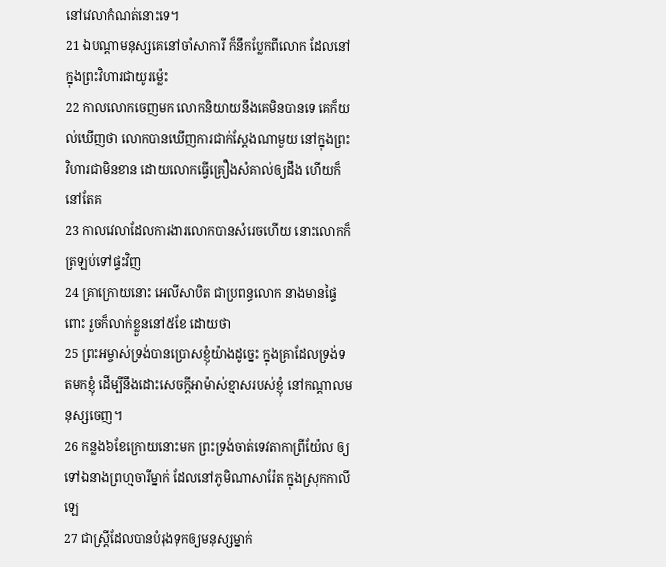នៅវេលាកំណត់នោះទេ។
21 ឯបណ្តាមនុស្សគេនៅចាំសាការី ក៏នឹកប្លែកពីលោក ដែលនៅក្នុងព្រះវិហារជាយូរម៉្លេះ
22 កាលលោកចេញមក លោកនិយាយនឹងគេមិនបានទេ គេក៏យល់ឃើញថា លោកបានឃើញការជាក់ស្តែងណាមួយ នៅក្នុងព្រះវិហារជាមិនខាន ដោយលោកធ្វើគ្រឿងសំគាល់ឲ្យដឹង ហើយក៏នៅតែគ
23 កាលវេលាដែលការងារលោកបានសំរេចហើយ នោះលោកក៏ត្រឡប់ទៅផ្ទះវិញ
24 គ្រាក្រោយនោះ អេលីសាបិត ជាប្រពន្ធលោក នាងមានផ្ទៃពោះ រួចក៏លាក់ខ្លួននៅ៥ខែ ដោយថា
25 ព្រះអម្ចាស់ទ្រង់បានប្រោសខ្ញុំយ៉ាងដូច្នេះ ក្នុងគ្រាដែលទ្រង់ទតមកខ្ញុំ ដើម្បីនឹងដោះសេចក្ដីអាម៉ាស់ខ្មាសរបស់ខ្ញុំ នៅកណ្តាលមនុស្សចេញ។
26 កន្លង៦ខែក្រោយនោះមក ព្រះទ្រង់ចាត់ទេវតាកាព្រីយ៉ែល ឲ្យទៅឯនាងព្រហ្មចារីម្នាក់ ដែលនៅភូមិណាសារ៉ែត ក្នុងស្រុកកាលីឡេ
27 ជាស្ត្រីដែលបានបំរុងទុកឲ្យមនុស្សម្នាក់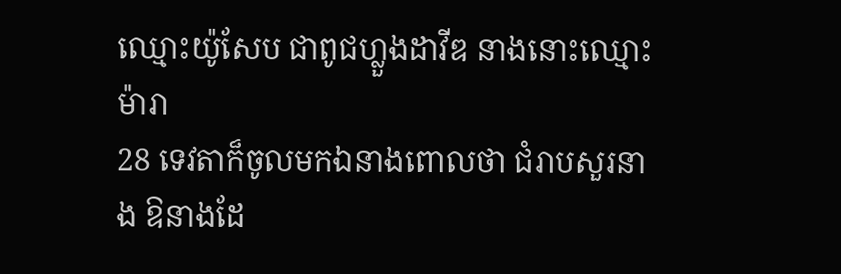ឈ្មោះយ៉ូសែប ជាពូជហ្លួងដាវីឌ នាងនោះឈ្មោះម៉ារា
28 ទេវតាក៏ចូលមកឯនាងពោលថា ជំរាបសួរនាង ឱនាងដែ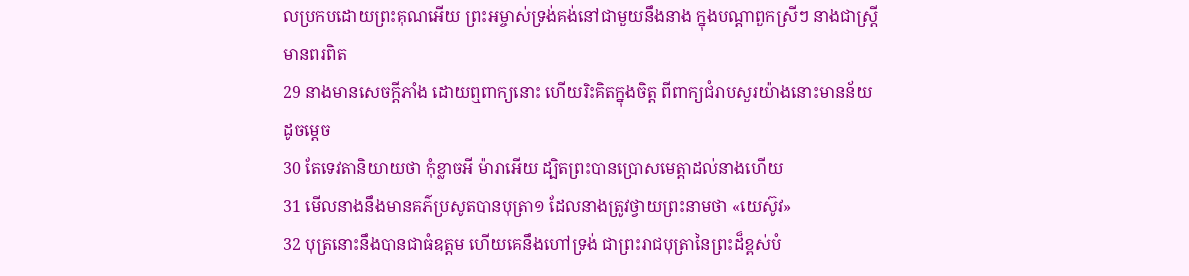លប្រកបដោយព្រះគុណអើយ ព្រះអម្ចាស់ទ្រង់គង់នៅជាមួយនឹងនាង ក្នុងបណ្តាពួកស្រីៗ នាងជាស្ត្រីមានពរពិត
29 នាងមានសេចក្ដីភាំង ដោយឮពាក្យនោះ ហើយរិះគិតក្នុងចិត្ត ពីពាក្យជំរាបសួរយ៉ាងនោះមានន័យដូចម្តេច
30 តែទេវតានិយាយថា កុំខ្លាចអី ម៉ារាអើយ ដ្បិតព្រះបានប្រោសមេត្តាដល់នាងហើយ
31 មើលនាងនឹងមានគភ៌ប្រសូតបានបុត្រា១ ដែលនាងត្រូវថ្វាយព្រះនាមថា «យេស៊ូវ»
32 បុត្រនោះនឹងបានជាធំឧត្តម ហើយគេនឹងហៅទ្រង់ ជាព្រះរាជបុត្រានៃព្រះដ៏ខ្ពស់បំ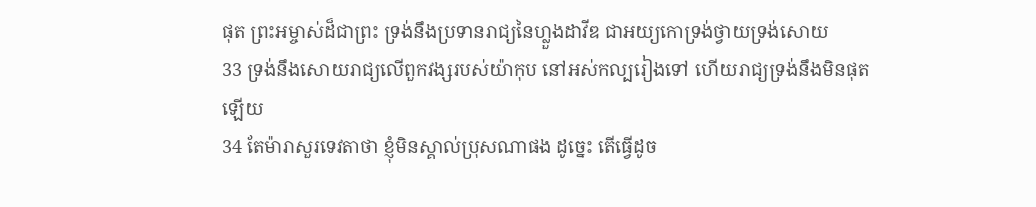ផុត ព្រះអម្ចាស់ដ៏ជាព្រះ ទ្រង់នឹងប្រទានរាជ្យនៃហ្លួងដាវីឌ ជាអយ្យកោទ្រង់ថ្វាយទ្រង់សោយ
33 ទ្រង់នឹងសោយរាជ្យលើពួកវង្សរបស់យ៉ាកុប នៅអស់កល្បរៀងទៅ ហើយរាជ្យទ្រង់នឹងមិនផុតឡើយ
34 តែម៉ារាសួរទេវតាថា ខ្ញុំមិនស្គាល់ប្រុសណាផង ដូច្នេះ តើធ្វើដូច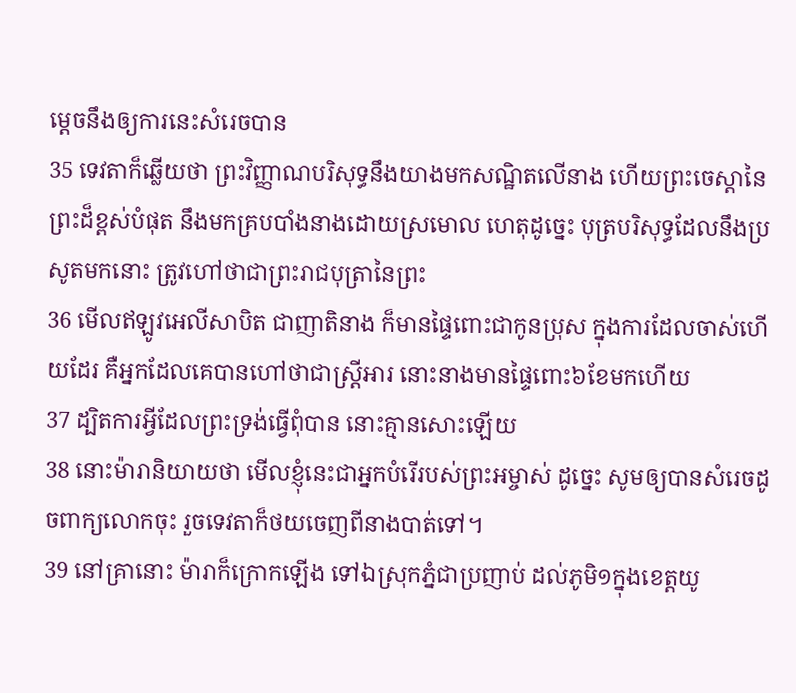ម្តេចនឹងឲ្យការនេះសំរេចបាន
35 ទេវតាក៏ឆ្លើយថា ព្រះវិញ្ញាណបរិសុទ្ធនឹងយាងមកសណ្ឋិតលើនាង ហើយព្រះចេស្តានៃព្រះដ៏ខ្ពស់បំផុត នឹងមកគ្របបាំងនាងដោយស្រមោល ហេតុដូច្នេះ បុត្របរិសុទ្ធដែលនឹងប្រសូតមកនោះ ត្រូវហៅថាជាព្រះរាជបុត្រានៃព្រះ
36 មើលឥឡូវអេលីសាបិត ជាញាតិនាង ក៏មានផ្ទៃពោះជាកូនប្រុស ក្នុងការដែលចាស់ហើយដែរ គឺអ្នកដែលគេបានហៅថាជាស្ត្រីអារ នោះនាងមានផ្ទៃពោះ៦ខែមកហើយ
37 ដ្បិតការអ្វីដែលព្រះទ្រង់ធ្វើពុំបាន នោះគ្មានសោះឡើយ
38 នោះម៉ារានិយាយថា មើលខ្ញុំនេះជាអ្នកបំរើរបស់ព្រះអម្ចាស់ ដូច្នេះ សូមឲ្យបានសំរេចដូចពាក្យលោកចុះ រួចទេវតាក៏ថយចេញពីនាងបាត់ទៅ។
39 នៅគ្រានោះ ម៉ារាក៏ក្រោកឡើង ទៅឯស្រុកភ្នំជាប្រញាប់ ដល់ភូមិ១ក្នុងខេត្តយូ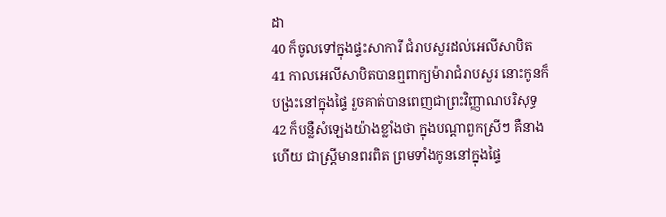ដា
40 ក៏ចូលទៅក្នុងផ្ទះសាការី ជំរាបសួរដល់អេលីសាបិត
41 កាលអេលីសាបិតបានឮពាក្យម៉ារាជំរាបសួរ នោះកូនក៏បង្រះនៅក្នុងផ្ទៃ រួចគាត់បានពេញជាព្រះវិញ្ញាណបរិសុទ្ធ
42 ក៏បន្លឺសំឡេងយ៉ាងខ្លាំងថា ក្នុងបណ្តាពួកស្រីៗ គឺនាងហើយ ជាស្ត្រីមានពរពិត ព្រមទាំងកូននៅក្នុងផ្ទៃ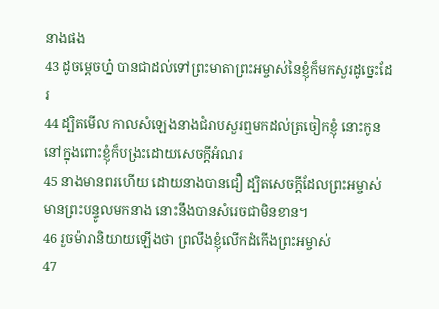នាងផង
43 ដូចម្តេចហ្ន៎ បានជាដល់ទៅព្រះមាតាព្រះអម្ចាស់នៃខ្ញុំក៏មកសួរដូច្នេះដែរ
44 ដ្បិតមើល កាលសំឡេងនាងជំរាបសួរឮមកដល់ត្រចៀកខ្ញុំ នោះកូននៅក្នុងពោះខ្ញុំក៏បង្រះដោយសេចក្ដីអំណរ
45 នាងមានពរហើយ ដោយនាងបានជឿ ដ្បិតសេចក្ដីដែលព្រះអម្ចាស់មានព្រះបន្ទូលមកនាង នោះនឹងបានសំរេចជាមិនខាន។
46 រួចម៉ារានិយាយឡើងថា ព្រលឹងខ្ញុំលើកដំកើងព្រះអម្ចាស់
47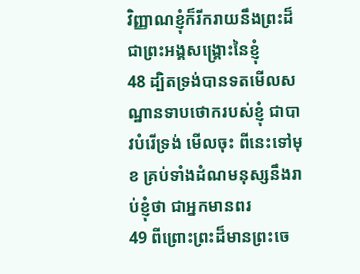វិញ្ញាណខ្ញុំក៏រីករាយនឹងព្រះដ៏ជាព្រះអង្គសង្គ្រោះនៃខ្ញុំ
48 ដ្បិតទ្រង់បានទតមើលសណ្ឋានទាបថោករបស់ខ្ញុំ ជាបាវបំរើទ្រង់ មើលចុះ ពីនេះទៅមុខ គ្រប់ទាំងដំណមនុស្សនឹងរាប់ខ្ញុំថា ជាអ្នកមានពរ
49 ពីព្រោះព្រះដ៏មានព្រះចេ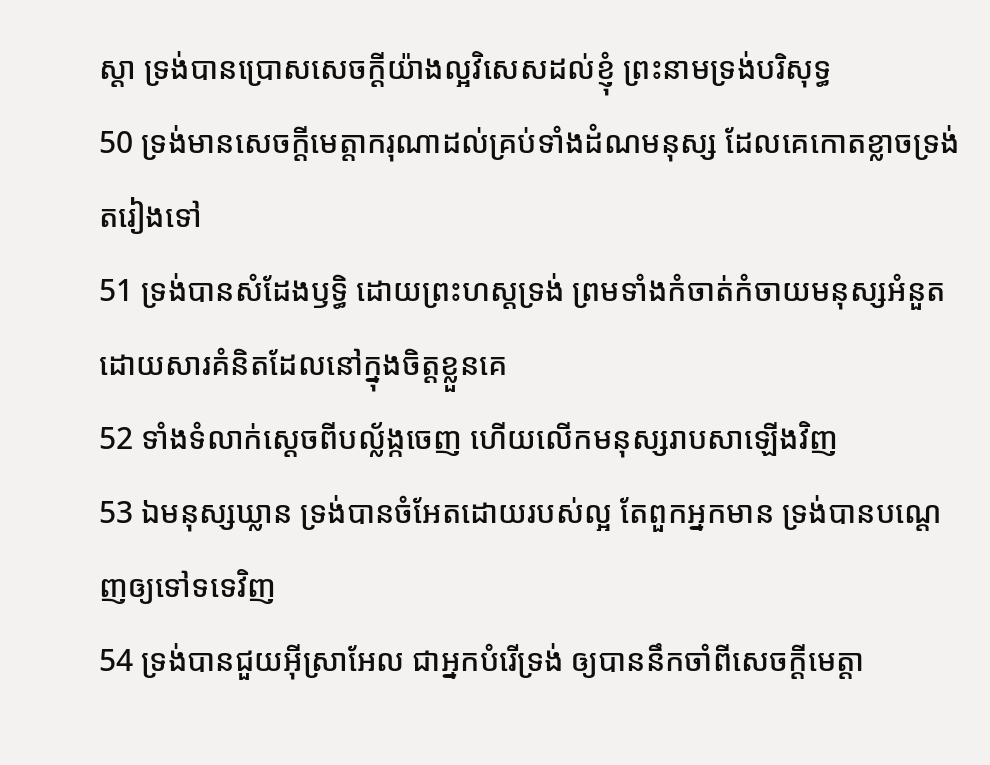ស្តា ទ្រង់បានប្រោសសេចក្ដីយ៉ាងល្អវិសេសដល់ខ្ញុំ ព្រះនាមទ្រង់បរិសុទ្ធ
50 ទ្រង់មានសេចក្ដីមេត្តាករុណាដល់គ្រប់ទាំងដំណមនុស្ស ដែលគេកោតខ្លាចទ្រង់តរៀងទៅ
51 ទ្រង់បានសំដែងឫទ្ធិ ដោយព្រះហស្តទ្រង់ ព្រមទាំងកំចាត់កំចាយមនុស្សអំនួត ដោយសារគំនិតដែលនៅក្នុងចិត្តខ្លួនគេ
52 ទាំងទំលាក់ស្តេចពីបល្ល័ង្កចេញ ហើយលើកមនុស្សរាបសាឡើងវិញ
53 ឯមនុស្សឃ្លាន ទ្រង់បានចំអែតដោយរបស់ល្អ តែពួកអ្នកមាន ទ្រង់បានបណ្តេញឲ្យទៅទទេវិញ
54 ទ្រង់បានជួយអ៊ីស្រាអែល ជាអ្នកបំរើទ្រង់ ឲ្យបាននឹកចាំពីសេចក្ដីមេត្តា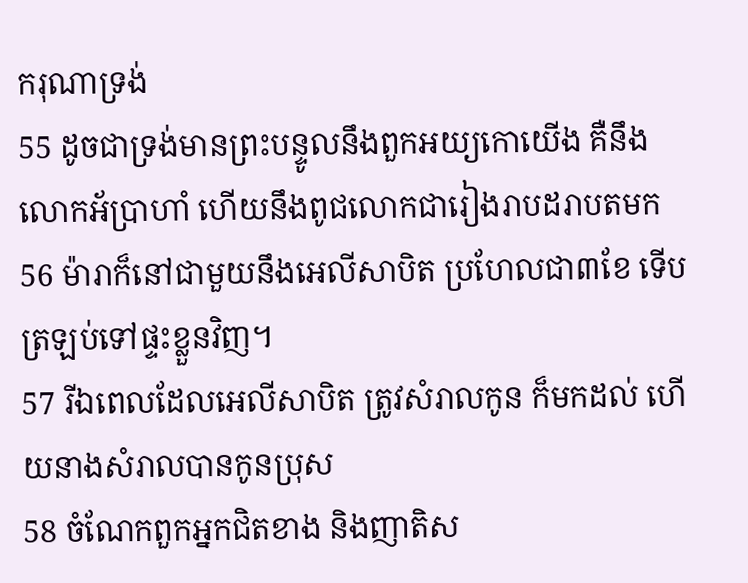ករុណាទ្រង់
55 ដូចជាទ្រង់មានព្រះបន្ទូលនឹងពួកអយ្យកោយើង គឺនឹងលោកអ័ប្រាហាំ ហើយនឹងពូជលោកជារៀងរាបដរាបតមក
56 ម៉ារាក៏នៅជាមួយនឹងអេលីសាបិត ប្រហែលជា៣ខែ ទើបត្រឡប់ទៅផ្ទះខ្លួនវិញ។
57 រីឯពេលដែលអេលីសាបិត ត្រូវសំរាលកូន ក៏មកដល់ ហើយនាងសំរាលបានកូនប្រុស
58 ចំណែកពួកអ្នកជិតខាង និងញាតិស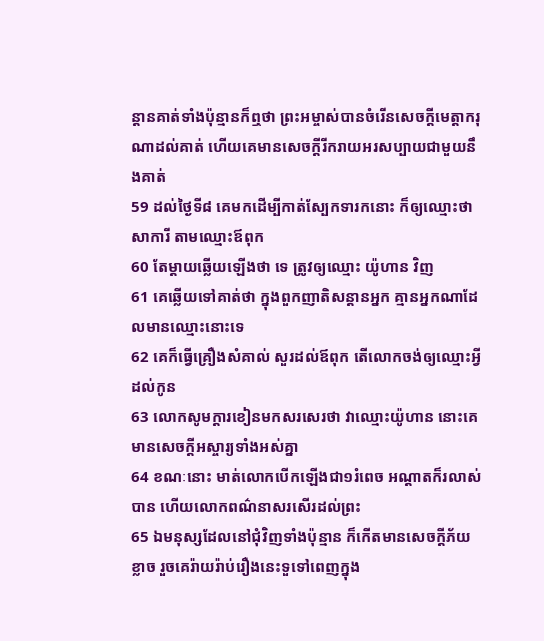ន្តានគាត់ទាំងប៉ុន្មានក៏ឮថា ព្រះអម្ចាស់បានចំរើនសេចក្ដីមេត្តាករុណាដល់គាត់ ហើយគេមានសេចក្ដីរីករាយអរសប្បាយជាមួយនឹងគាត់
59 ដល់ថ្ងៃទី៨ គេមកដើម្បីកាត់ស្បែកទារកនោះ ក៏ឲ្យឈ្មោះថា សាការី តាមឈ្មោះឪពុក
60 តែម្តាយឆ្លើយឡើងថា ទេ ត្រូវឲ្យឈ្មោះ យ៉ូហាន វិញ
61 គេឆ្លើយទៅគាត់ថា ក្នុងពួកញាតិសន្តានអ្នក គ្មានអ្នកណាដែលមានឈ្មោះនោះទេ
62 គេក៏ធ្វើគ្រឿងសំគាល់ សួរដល់ឪពុក តើលោកចង់ឲ្យឈ្មោះអ្វីដល់កូន
63 លោកសូមក្តារខៀនមកសរសេរថា វាឈ្មោះយ៉ូហាន នោះគេមានសេចក្ដីអស្ចារ្យទាំងអស់គ្នា
64 ខណៈនោះ មាត់លោកបើកឡើងជា១រំពេច អណ្តាតក៏រលាស់បាន ហើយលោកពណ៌នាសរសើរដល់ព្រះ
65 ឯមនុស្សដែលនៅជុំវិញទាំងប៉ុន្មាន ក៏កើតមានសេចក្ដីភ័យខ្លាច រួចគេរ៉ាយរ៉ាប់រឿងនេះទួទៅពេញក្នុង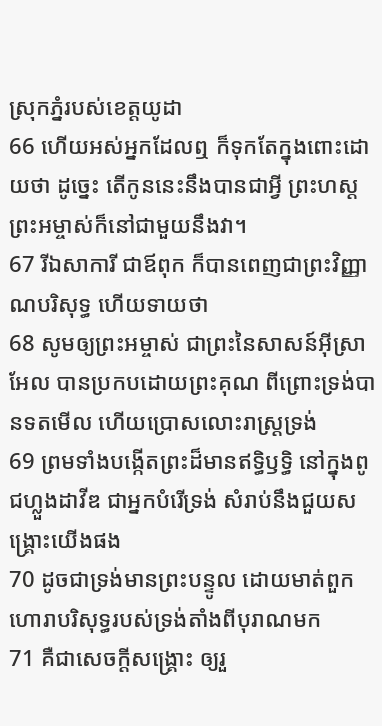ស្រុកភ្នំរបស់ខេត្តយូដា
66 ហើយអស់អ្នកដែលឮ ក៏ទុកតែក្នុងពោះដោយថា ដូច្នេះ តើកូននេះនឹងបានជាអ្វី ព្រះហស្តព្រះអម្ចាស់ក៏នៅជាមួយនឹងវា។
67 រីឯសាការី ជាឪពុក ក៏បានពេញជាព្រះវិញ្ញាណបរិសុទ្ធ ហើយទាយថា
68 សូមឲ្យព្រះអម្ចាស់ ជាព្រះនៃសាសន៍អ៊ីស្រាអែល បានប្រកបដោយព្រះគុណ ពីព្រោះទ្រង់បានទតមើល ហើយប្រោសលោះរាស្ត្រទ្រង់
69 ព្រមទាំងបង្កើតព្រះដ៏មានឥទ្ធិឫទ្ធិ នៅក្នុងពូជហ្លួងដាវីឌ ជាអ្នកបំរើទ្រង់ សំរាប់នឹងជួយសង្គ្រោះយើងផង
70 ដូចជាទ្រង់មានព្រះបន្ទូល ដោយមាត់ពួកហោរាបរិសុទ្ធរបស់ទ្រង់តាំងពីបុរាណមក
71 គឺជាសេចក្ដីសង្គ្រោះ ឲ្យរួ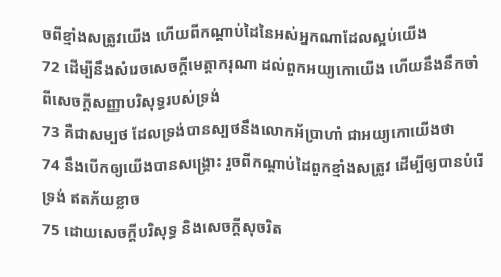ចពីខ្មាំងសត្រូវយើង ហើយពីកណ្តាប់ដៃនៃអស់អ្នកណាដែលស្អប់យើង
72 ដើម្បីនឹងសំរេចសេចក្ដីមេត្តាករុណា ដល់ពួកអយ្យកោយើង ហើយនឹងនឹកចាំពីសេចក្ដីសញ្ញាបរិសុទ្ធរបស់ទ្រង់
73 គឺជាសម្បថ ដែលទ្រង់បានស្បថនឹងលោកអ័ប្រាហាំ ជាអយ្យកោយើងថា
74 នឹងបើកឲ្យយើងបានសង្គ្រោះ រួចពីកណ្តាប់ដៃពួកខ្មាំងសត្រូវ ដើម្បីឲ្យបានបំរើទ្រង់ ឥតភ័យខ្លាច
75 ដោយសេចក្ដីបរិសុទ្ធ និងសេចក្ដីសុចរិត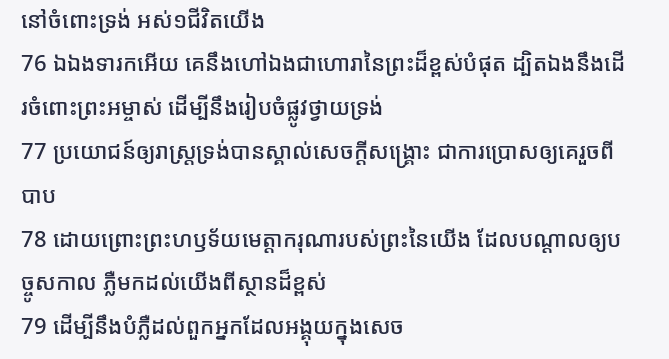នៅចំពោះទ្រង់ អស់១ជីវិតយើង
76 ឯឯងទារកអើយ គេនឹងហៅឯងជាហោរានៃព្រះដ៏ខ្ពស់បំផុត ដ្បិតឯងនឹងដើរចំពោះព្រះអម្ចាស់ ដើម្បីនឹងរៀបចំផ្លូវថ្វាយទ្រង់
77 ប្រយោជន៍ឲ្យរាស្ត្រទ្រង់បានស្គាល់សេចក្ដីសង្គ្រោះ ជាការប្រោសឲ្យគេរួចពីបាប
78 ដោយព្រោះព្រះហឫទ័យមេត្តាករុណារបស់ព្រះនៃយើង ដែលបណ្តាលឲ្យបច្ចូសកាល ភ្លឺមកដល់យើងពីស្ថានដ៏ខ្ពស់
79 ដើម្បីនឹងបំភ្លឺដល់ពួកអ្នកដែលអង្គុយក្នុងសេច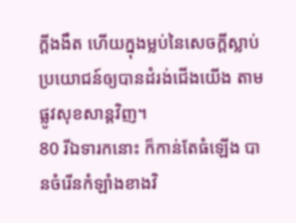ក្ដីងងឹត ហើយក្នុងម្លប់នៃសេចក្ដីស្លាប់ ប្រយោជន៍ឲ្យបានដំរង់ជើងយើង តាមផ្លូវសុខសាន្តវិញ។
80 រីឯទារកនោះ ក៏កាន់តែធំឡើង បានចំរើនកំឡាំងខាងវិ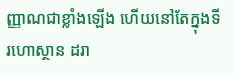ញ្ញាណជាខ្លាំងឡើង ហើយនៅតែក្នុងទីរហោស្ថាន ដរា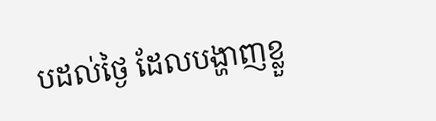បដល់ថ្ងៃ ដែលបង្ហាញខ្លួ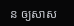ន ឲ្យសាស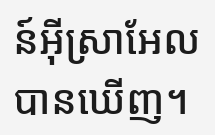ន៍អ៊ីស្រាអែលបានឃើញ។